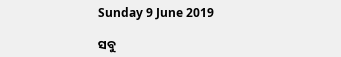Sunday 9 June 2019

ସବୁ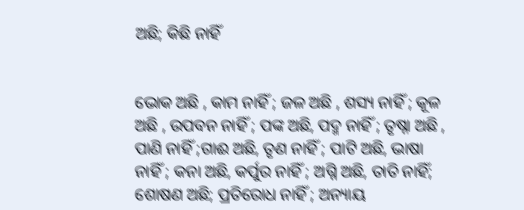ଅଛି; କିଛି ନାହିଁ


ଭୋକ ଅଛି , କାମ ନାହିଁ ; ଜଳ ଅଛି , ଶସ୍ୟ ନାହିଁ ; କୂଳ ଅଛି , ଉପବନ ନାହିଁ ; ପଙ୍କ ଅଛି, ପଦ୍ମ ନାହିଁ ; ତୃଷ୍ନା ଅଛି , ପାଣି ନାହିଁ ;ଗାଈ ଅଛି, ତୃଣ ନାହିଁ ; ପାଟି ଅଛି, ଭାଷା ନାହିଁ ; କନା ଅଛି, କର୍ପୁର ନାହିଁ ; ଅଗ୍ନି ଅଛି, ତାତି ନାହିଁ; ଶୋଷଣ ଅଛି; ପ୍ରତିରୋଧ ନାହିଁ ; ଅନ୍ୟାୟ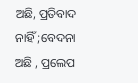ଅଛି, ପ୍ରତିବାଦ ନାହିଁ ;ବେଦନା ଅଛି , ପ୍ରଲେପ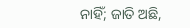ନାହିଁ; ଜାତି ଅଛି,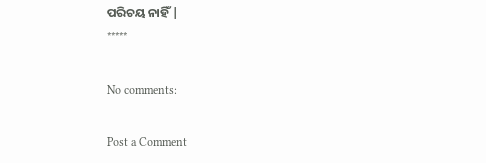ପରିଚୟ ନାହିଁ |
*****

No comments:

Post a Comment